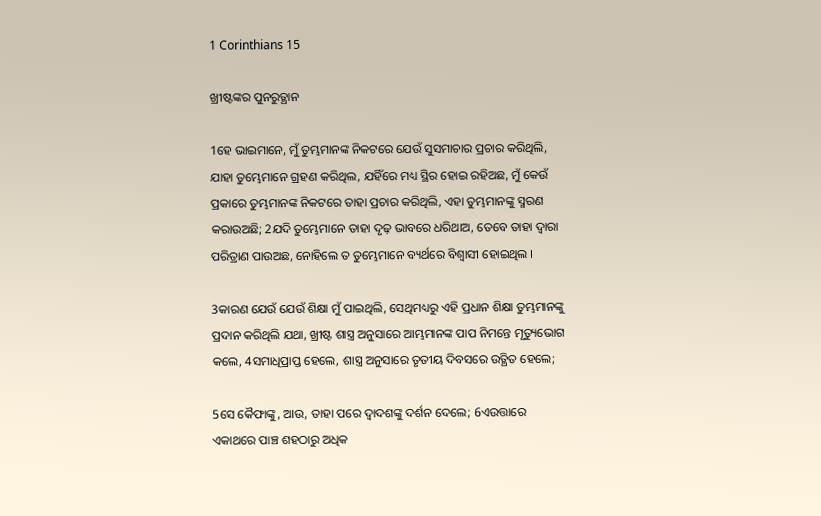1 Corinthians 15

ଖ୍ରୀଷ୍ଟଙ୍କର ପୁନରୁତ୍ଥାନ

1ହେ ଭାଇମାନେ, ମୁଁ ତୁମ୍ଭମାନଙ୍କ ନିକଟରେ ଯେଉଁ ସୁସମାଚାର ପ୍ରଚାର କରିଥିଲି, ଯାହା ତୁମ୍ଭେମାନେ ଗ୍ରହଣ କରିଥିଲ, ଯହିଁରେ ମଧ୍ୟ ସ୍ଥିର ହୋଇ ରହିଅଛ, ମୁଁ କେଉଁ ପ୍ରକାରେ ତୁମ୍ଭମାନଙ୍କ ନିକଟରେ ତାହା ପ୍ରଚାର କରିଥିଲି, ଏହା ତୁମ୍ଭମାନଙ୍କୁ ସ୍ମରଣ କରାଉଅଛି; 2ଯଦି ତୁମ୍ଭେମାନେ ତାହା ଦୃଢ଼ ଭାବରେ ଧରିଥାଅ, ତେବେ ତାହା ଦ୍ୱାରା ପରିତ୍ରାଣ ପାଉଅଛ, ନୋହିଲେ ତ ତୁମ୍ଭେମାନେ ବ୍ୟର୍ଥରେ ବିଶ୍ୱାସୀ ହୋଇଥିଲ ।

3କାରଣ ଯେଉଁ ଯେଉଁ ଶିକ୍ଷା ମୁଁ ପାଇଥିଲି, ସେଥିମଧ୍ୟରୁ ଏହି ପ୍ରଧାନ ଶିକ୍ଷା ତୁମ୍ଭମାନଙ୍କୁ ପ୍ରଦାନ କରିଥିଲି ଯଥା, ଖ୍ରୀଷ୍ଟ ଶାସ୍ତ୍ର ଅନୁସାରେ ଆମ୍ଭମାନଙ୍କ ପାପ ନିମନ୍ତେ ମୃତ୍ୟୁଭୋଗ କଲେ, 4ସମାଧିପ୍ରାପ୍ତ ହେଲେ, ଶାସ୍ତ୍ର ଅନୁସାରେ ତୃତୀୟ ଦିବସରେ ଉତ୍ଥିତ ହେଲେ;

5ସେ କୈଫାଙ୍କୁ, ଆଉ, ତାହା ପରେ ଦ୍ୱାଦଶଙ୍କୁ ଦର୍ଶନ ଦେଲେ; 6ଏଉତ୍ତାରେ ଏକାଥରେ ପାଞ୍ଚ ଶହଠାରୁ ଅଧିକ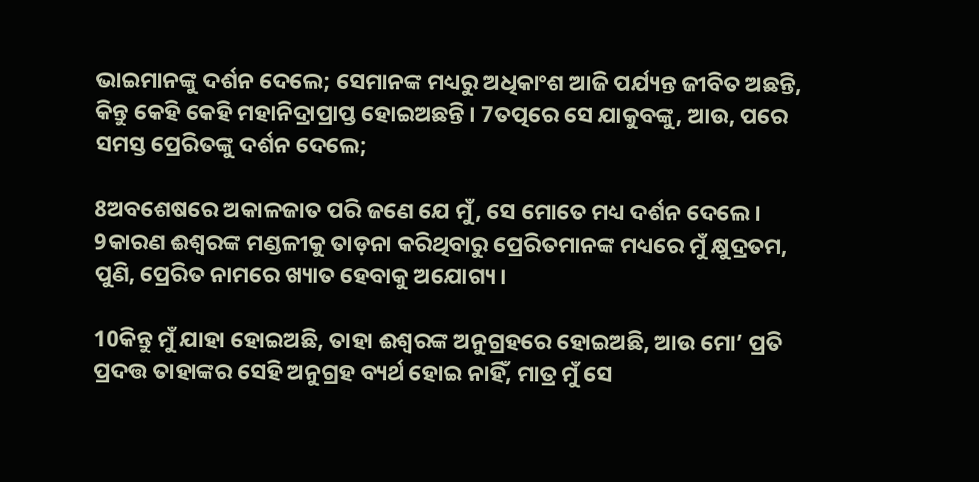ଭାଇମାନଙ୍କୁ ଦର୍ଶନ ଦେଲେ; ସେମାନଙ୍କ ମଧ୍ୟରୁ ଅଧିକାଂଶ ଆଜି ପର୍ଯ୍ୟନ୍ତ ଜୀବିତ ଅଛନ୍ତି, କିନ୍ତୁ କେହି କେହି ମହାନିଦ୍ରାପ୍ରାପ୍ତ ହୋଇଅଛନ୍ତି । 7ତତ୍ପରେ ସେ ଯାକୁବଙ୍କୁ, ଆଉ, ପରେ ସମସ୍ତ ପ୍ରେରିତଙ୍କୁ ଦର୍ଶନ ଦେଲେ;

8ଅବଶେଷରେ ଅକାଳଜାତ ପରି ଜଣେ ଯେ ମୁଁ, ସେ ମୋତେ ମଧ୍ୟ ଦର୍ଶନ ଦେଲେ । 9କାରଣ ଈଶ୍ୱରଙ୍କ ମଣ୍ଡଳୀକୁ ତାଡ଼ନା କରିଥିବାରୁ ପ୍ରେରିତମାନଙ୍କ ମଧ୍ୟରେ ମୁଁ କ୍ଷୁଦ୍ରତମ, ପୁଣି, ପ୍ରେରିତ ନାମରେ ଖ୍ୟାତ ହେବାକୁ ଅଯୋଗ୍ୟ ।

10କିନ୍ତୁ ମୁଁ ଯାହା ହୋଇଅଛି, ତାହା ଈଶ୍ୱରଙ୍କ ଅନୁଗ୍ରହରେ ହୋଇଅଛି, ଆଉ ମୋ’ ପ୍ରତି ପ୍ରଦତ୍ତ ତାହାଙ୍କର ସେହି ଅନୁଗ୍ରହ ବ୍ୟର୍ଥ ହୋଇ ନାହିଁ, ମାତ୍ର ମୁଁ ସେ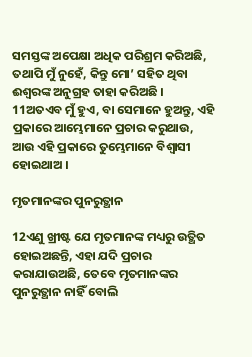ସମସ୍ତଙ୍କ ଅପେକ୍ଷା ଅଧିକ ପରିଶ୍ରମ କରିଅଛି, ତଥାପି ମୁଁ ନୁହେଁ, କିନ୍ତୁ ମୋ’ ସହିତ ଥିବା ଈଶ୍ୱରଙ୍କ ଅନୁଗ୍ରହ ତାହା କରିଅଛି । 11ଅତଏବ ମୁଁ ହୁଏ, ବା ସେମାନେ ହୁଅନ୍ତୁ, ଏହି ପ୍ରକାରେ ଆମ୍ଭେମାନେ ପ୍ରଚାର କରୁଥାଉ, ଆଉ ଏହି ପ୍ରକାରେ ତୁମ୍ଭେମାନେ ବିଶ୍ୱାସୀ ହୋଇଥାଅ ।

ମୃତମାନଙ୍କର ପୁନରୁତ୍ଥାନ

12ଏଣୁ ଖ୍ରୀଷ୍ଟ ଯେ ମୃତମାନଙ୍କ ମଧ୍ୟରୁ ଉତ୍ଥିତ ହୋଇଅଛନ୍ତି, ଏହା ଯଦି ପ୍ରଚାର କରାଯାଉଅଛି, ତେବେ ମୃତମାନଙ୍କର ପୁନରୁତ୍ଥାନ ନାହିଁ ବୋଲି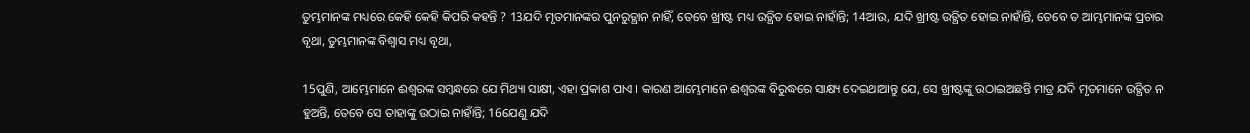ତୁମ୍ଭମାନଙ୍କ ମଧ୍ୟରେ କେହି କେହି କିପରି କହନ୍ତି ? 13ଯଦି ମୃତମାନଙ୍କର ପୁନରୁତ୍ଥାନ ନାହିଁ, ତେବେ ଖ୍ରୀଷ୍ଟ ମଧ୍ୟ ଉତ୍ଥିତ ହୋଇ ନାହାଁନ୍ତି; 14ଆଉ, ଯଦି ଖ୍ରୀଷ୍ଟ ଉତ୍ଥିତ ହୋଇ ନାହାଁନ୍ତି, ତେବେ ତ ଆମ୍ଭମାନଙ୍କ ପ୍ରଚାର ବୃଥା, ତୁମ୍ଭମାନଙ୍କ ବିଶ୍ୱାସ ମଧ୍ୟ ବୃଥା,

15ପୁଣି, ଆମ୍ଭେମାନେ ଈଶ୍ୱରଙ୍କ ସମ୍ବନ୍ଧରେ ଯେ ମିଥ୍ୟା ସାକ୍ଷୀ, ଏହା ପ୍ରକାଶ ପାଏ । କାରଣ ଆମ୍ଭେମାନେ ଈଶ୍ୱରଙ୍କ ବିରୁଦ୍ଧରେ ସାକ୍ଷ୍ୟ ଦେଇଥାଆନ୍ତୁ ଯେ, ସେ ଖ୍ରୀଷ୍ଟଙ୍କୁ ଉଠାଇଅଛନ୍ତି ମାତ୍ର ଯଦି ମୃତମାନେ ଉତ୍ଥିତ ନ ହୁଅନ୍ତି, ତେବେ ସେ ତାହାଙ୍କୁ ଉଠାଇ ନାହାଁନ୍ତି; 16ଯେଣୁ ଯଦି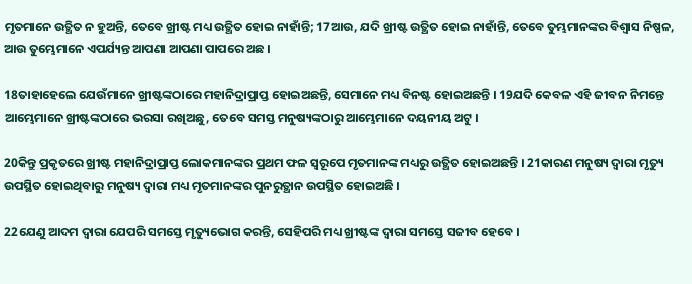ମୃତମାନେ ଉତ୍ଥିତ ନ ହୁଅନ୍ତି, ତେବେ ଖ୍ରୀଷ୍ଟ ମଧ୍ୟ ଉତ୍ଥିତ ହୋଇ ନାହାଁନ୍ତି; 17ଆଉ, ଯଦି ଖ୍ରୀଷ୍ଟ ଉତ୍ଥିତ ହୋଇ ନାହାଁନ୍ତି, ତେବେ ତୁମ୍ଭମାନଙ୍କର ବିଶ୍ୱାସ ନିଷ୍ପଳ, ଆଉ ତୁମ୍ଭେମାନେ ଏପର୍ଯ୍ୟନ୍ତ ଆପଣା ଆପଣା ପାପରେ ଅଛ ।

18ତାହାହେଲେ ଯେଉଁମାନେ ଖ୍ରୀଷ୍ଟଙ୍କଠାରେ ମହାନିଦ୍ରାପ୍ରାପ୍ତ ହୋଇଅଛନ୍ତି, ସେମାନେ ମଧ୍ୟ ବିନଷ୍ଟ ହୋଇଅଛନ୍ତି । 19ଯଦି କେବଳ ଏହି ଜୀବନ ନିମନ୍ତେ ଆମ୍ଭେମାନେ ଖ୍ରୀଷ୍ଟଙ୍କଠାରେ ଭରସା ରଖିଅଛୁ, ତେବେ ସମସ୍ତ ମନୁଷ୍ୟଙ୍କଠାରୁ ଆମ୍ଭେମାନେ ଦୟନୀୟ ଅଟୁ ।

20କିନ୍ତୁ ପ୍ରକୃତରେ ଖ୍ରୀଷ୍ଟ ମହାନିଦ୍ରାପ୍ରାପ୍ତ ଲୋକମାନଙ୍କର ପ୍ରଥମ ଫଳ ସ୍ୱରୂପେ ମୃତମାନଙ୍କ ମଧ୍ୟରୁ ଉତ୍ଥିତ ହୋଇଅଛନ୍ତି । 21କାରଣ ମନୁଷ୍ୟ ଦ୍ୱାରା ମୃତ୍ୟୁ ଉପସ୍ଥିତ ହୋଇଥିବାରୁ ମନୁଷ୍ୟ ଦ୍ୱାରା ମଧ୍ୟ ମୃତମାନଙ୍କର ପୁନରୁତ୍ଥାନ ଉପସ୍ଥିତ ହୋଇଅଛି ।

22ଯେଣୁ ଆଦମ ଦ୍ୱାରା ଯେପରି ସମସ୍ତେ ମୃତ୍ୟୁଭୋଗ କରନ୍ତି, ସେହିପରି ମଧ୍ୟ ଖ୍ରୀଷ୍ଟଙ୍କ ଦ୍ୱାରା ସମସ୍ତେ ସଜୀବ ହେବେ ।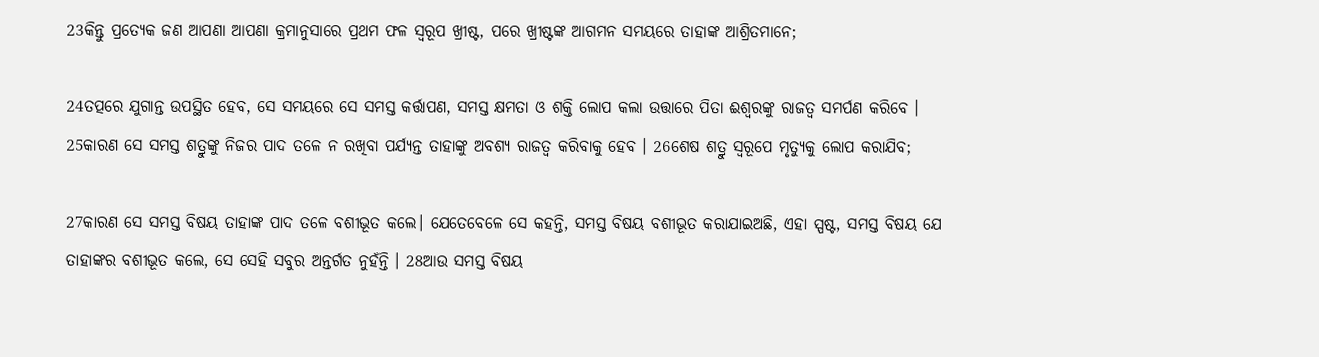23କିନ୍ତୁ ପ୍ରତ୍ୟେକ ଜଣ ଆପଣା ଆପଣା କ୍ରମାନୁସାରେ ପ୍ରଥମ ଫଳ ସ୍ୱରୂପ ଖ୍ରୀଷ୍ଟ, ପରେ ଖ୍ରୀଷ୍ଟଙ୍କ ଆଗମନ ସମୟରେ ତାହାଙ୍କ ଆଶ୍ରିତମାନେ;

24ତତ୍ପରେ ଯୁଗାନ୍ତ ଉପସ୍ଥିତ ହେବ, ସେ ସମୟରେ ସେ ସମସ୍ତ କର୍ତ୍ତାପଣ, ସମସ୍ତ କ୍ଷମତା ଓ ଶକ୍ତି ଲୋପ କଲା ଉତ୍ତାରେ ପିତା ଈଶ୍ୱରଙ୍କୁ ରାଜତ୍ୱ ସମର୍ପଣ କରିବେ । 25କାରଣ ସେ ସମସ୍ତ ଶତ୍ରୁଙ୍କୁ ନିଜର ପାଦ ତଳେ ନ ରଖିବା ପର୍ଯ୍ୟନ୍ତ ତାହାଙ୍କୁ ଅବଶ୍ୟ ରାଜତ୍ୱ କରିବାକୁ ହେବ । 26ଶେଷ ଶତ୍ରୁ ସ୍ୱରୂପେ ମୃତ୍ୟୁକୁ ଲୋପ କରାଯିବ;

27କାରଣ ସେ ସମସ୍ତ ବିଷୟ ତାହାଙ୍କ ପାଦ ତଳେ ବଶୀଭୂତ କଲେ। ଯେତେବେଳେ ସେ କହନ୍ତି, ସମସ୍ତ ବିଷୟ ବଶୀଭୂତ କରାଯାଇଅଛି, ଏହା ସ୍ପଷ୍ଟ, ସମସ୍ତ ବିଷୟ ଯେ ତାହାଙ୍କର ବଶୀଭୂତ କଲେ, ସେ ସେହି ସବୁର ଅନ୍ତର୍ଗତ ନୁହଁନ୍ତି । 28ଆଉ ସମସ୍ତ ବିଷୟ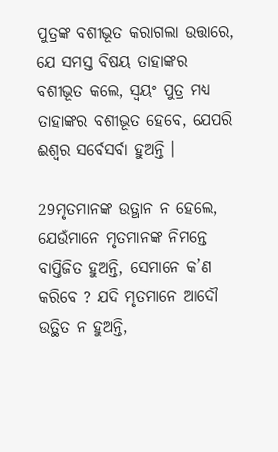ପୁତ୍ରଙ୍କ ବଶୀଭୂତ କରାଗଲା ଉତ୍ତାରେ, ଯେ ସମସ୍ତ ବିଷୟ ତାହାଙ୍କର ବଶୀଭୂତ କଲେ, ସ୍ୱୟଂ ପୁତ୍ର ମଧ୍ୟ ତାହାଙ୍କର ବଶୀଭୂତ ହେବେ, ଯେପରି ଈଶ୍ୱର ସର୍ବେସର୍ବା ହୁଅନ୍ତି ।

29ମୃତମାନଙ୍କ ଉତ୍ଥାନ ନ ହେଲେ, ଯେଉଁମାନେ ମୃତମାନଙ୍କ ନିମନ୍ତେ ବାପ୍ତିଜିତ ହୁଅନ୍ତି, ସେମାନେ କ’ଣ କରିବେ ? ଯଦି ମୃତମାନେ ଆଦୌ ଉତ୍ଥିତ ନ ହୁଅନ୍ତି,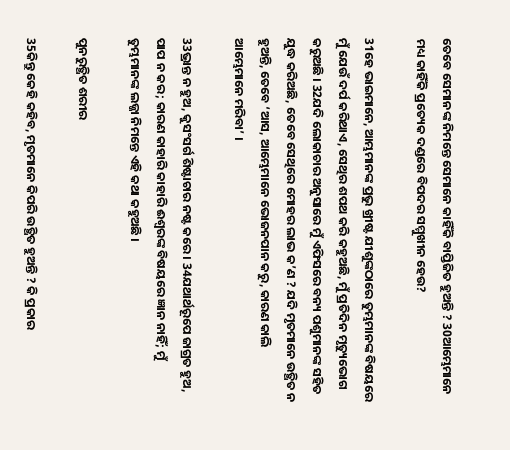ତେବେ ସେମାନଙ୍କ ନିମନ୍ତେ ସେମାନେ କାହିଁକି ବାପ୍ତିଜିତ ହୁଅନ୍ତି ? 30ଆମ୍ଭେମାନେ ମଧ୍ୟ କାହିଁକି ପ୍ରତ୍ୟେକ ଦଣ୍ଡରେ ବିପଦର ସମ୍ମୁଖୀନ ହେଉ?

31ହେ ଭାଇମାନେ, ଆମ୍ଭମାନଙ୍କ ପ୍ରଭୁ ଖ୍ରୀଷ୍ଟ ଯୀଶୁଙ୍କଠାରେ ତୁମ୍ଭମାନଙ୍କ ବିଷୟରେ ମୁଁ ଯେଉଁ ଦର୍ପ କରିଥାଏ, ସେଥିର ଶପଥ କରି କହୁଅଛି, ମୁଁ ପ୍ରତିଦିନ ମୃତ୍ୟୁଭୋଗ କରୁଅଛି । 32ଯଦି ଲୋକାଚାର ଅନୁସାରେ ମୁଁ ଏଫିସରେ ବନ୍ୟ ପଶୁମାନଙ୍କ ସହିତ ଯୁଦ୍ଧ କରିଅଛି, ତେବେ ସେଥିରେ ମୋହର ଲାଭ କ’ଣ ? ଯଦି ମୃତମାନେ ଉତ୍ଥିତ ନ ହୁଅନ୍ତି, ତେବେ ‘ଆସ, ଆମ୍ଭେମାନେ ଭୋଜନପାନ କରୁ, କାରଣ କାଲି ଆମ୍ଭେମାନେ ମରିବା’ ।

33ଭ୍ରାନ୍ତ ନ ହୁଅ, କୁସଂସର୍ଗ ଶିଷ୍ଟାଚାର ନଷ୍ଟ କରେ । 34ଯଥାର୍ଥରୂପେ ଜାଗ୍ରତ ହୁଅ, ପାପ ନ କର; କାରଣ କାହାରି କାହାରି ଈଶ୍ୱରଙ୍କ ବିଷୟରେ ଜ୍ଞାନ ନାହିଁ; ମୁଁ ତୁମ୍ଭମାନଙ୍କ ଲଜ୍ଜା ନିମନ୍ତେ ଏହି କଥା କହୁଅଛି ।

ପୁନରୁତ୍ଥିତ ଶରୀର

35କିନ୍ତୁ କେହି କହିବ, ମୃତମାନେ କିପରି ଉତ୍ଥିତ ହୁଅନ୍ତି ? କି ପ୍ରକାର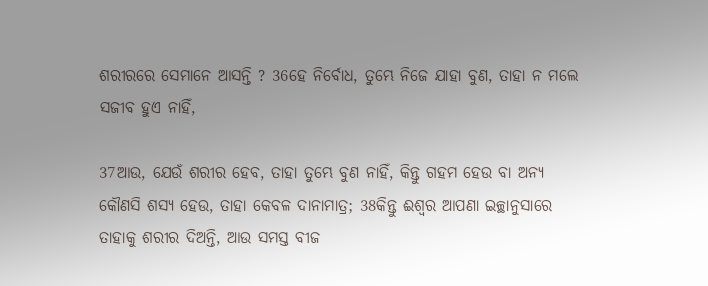ଶରୀରରେ ସେମାନେ ଆସନ୍ତି ? 36ହେ ନିର୍ବୋଧ, ତୁମ୍ଭେ ନିଜେ ଯାହା ବୁଣ, ତାହା ନ ମଲେ ସଜୀବ ହୁଏ ନାହିଁ,

37ଆଉ, ଯେଉଁ ଶରୀର ହେବ, ତାହା ତୁମ୍ଭେ ବୁଣ ନାହିଁ, କିନ୍ତୁ ଗହମ ହେଉ ବା ଅନ୍ୟ କୌଣସି ଶସ୍ୟ ହେଉ, ତାହା କେବଳ ଦାନାମାତ୍ର; 38କିନ୍ତୁ ଈଶ୍ୱର ଆପଣା ଇଚ୍ଛାନୁସାରେ ତାହାକୁ ଶରୀର ଦିଅନ୍ତି, ଆଉ ସମସ୍ତ ବୀଜ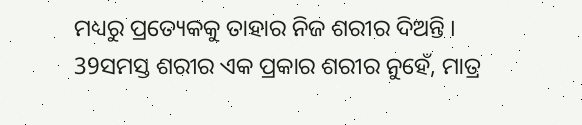ମଧ୍ୟରୁ ପ୍ରତ୍ୟେକକୁ ତାହାର ନିଜ ଶରୀର ଦିଅନ୍ତି । 39ସମସ୍ତ ଶରୀର ଏକ ପ୍ରକାର ଶରୀର ନୁହେଁ, ମାତ୍ର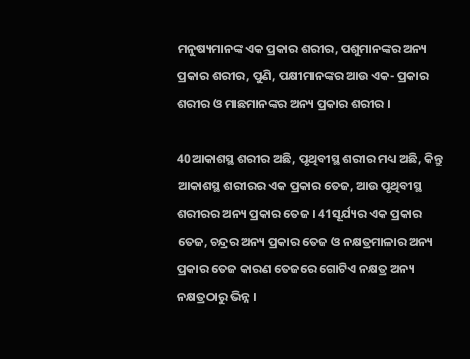ମନୁଷ୍ୟମାନଙ୍କ ଏକ ପ୍ରକାର ଶରୀର, ପଶୁମାନଙ୍କର ଅନ୍ୟ ପ୍ରକାର ଶରୀର, ପୁଣି, ପକ୍ଷୀମାନଙ୍କର ଆଉ ଏକ- ପ୍ରକାର ଶରୀର ଓ ମାଛମାନଙ୍କର ଅନ୍ୟ ପ୍ରକାର ଶରୀର ।

40ଆକାଶସ୍ଥ ଶରୀର ଅଛି, ପୃଥିବୀସ୍ଥ ଶରୀର ମଧ୍ୟ ଅଛି, କିନ୍ତୁ ଆକାଶସ୍ଥ ଶରୀରର ଏକ ପ୍ରକାର ତେଜ, ଆଉ ପୃଥିବୀସ୍ଥ ଶରୀରର ଅନ୍ୟ ପ୍ରକାର ତେଜ । 41ସୂର୍ଯ୍ୟର ଏକ ପ୍ରକାର ତେଜ, ଚନ୍ଦ୍ରର ଅନ୍ୟ ପ୍ରକାର ତେଜ ଓ ନକ୍ଷତ୍ରମାଳାର ଅନ୍ୟ ପ୍ରକାର ତେଜ କାରଣ ତେଜରେ ଗୋଟିଏ ନକ୍ଷତ୍ର ଅନ୍ୟ ନକ୍ଷତ୍ରଠାରୁ ଭିନ୍ନ ।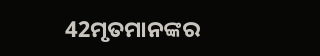42ମୃତମାନଙ୍କର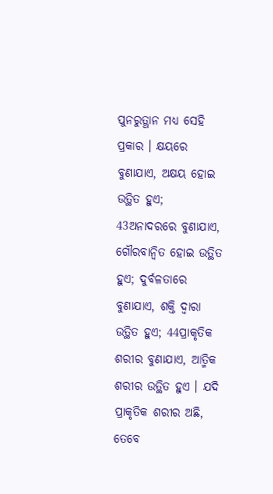ପୁନରୁତ୍ଥାନ ମଧ୍ୟ ସେହି ପ୍ରକାର । କ୍ଷୟରେ ବୁଣାଯାଏ, ଅକ୍ଷୟ ହୋଇ ଉତ୍ଥିତ ହୁଏ; 43ଅନାଦରରେ ବୁଣାଯାଏ, ଗୌରବାନ୍ୱିତ ହୋଇ ଉତ୍ଥିତ ହୁଏ; ଦୁର୍ବଳତାରେ ବୁଣାଯାଏ, ଶକ୍ତି ଦ୍ବାରା ଉତ୍ଥିତ ହୁଏ; 44ପ୍ରାକୃତିକ ଶରୀର ବୁଣାଯାଏ, ଆତ୍ମିକ ଶରୀର ଉତ୍ଥିତ ହୁଏ । ଯଦି ପ୍ରାକୃତିକ ଶରୀର ଅଛି, ତେବେ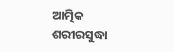ଆତ୍ମିକ ଶରୀରସୁଦ୍ଧା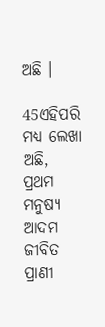ଅଛି ।

45ଏହିପରି ମଧ୍ୟ ଲେଖା ଅଛି, ପ୍ରଥମ ମନୁଷ୍ୟ ଆଦମ ଜୀବିତ ପ୍ରାଣୀ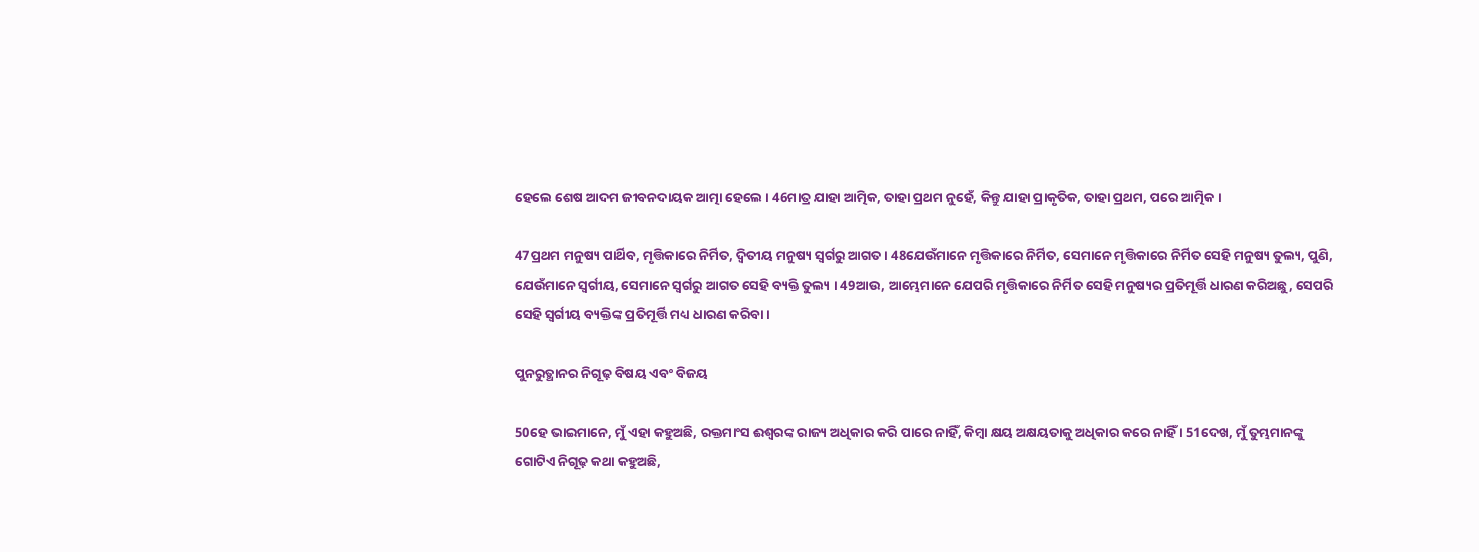ହେଲେ ଶେଷ ଆଦମ ଜୀବନଦାୟକ ଆତ୍ମା ହେଲେ । 46ମାତ୍ର ଯାହା ଆତ୍ମିକ, ତାହା ପ୍ରଥମ ନୁହେଁ, କିନ୍ତୁ ଯାହା ପ୍ରାକୃତିକ, ତାହା ପ୍ରଥମ, ପରେ ଆତ୍ମିକ ।

47ପ୍ରଥମ ମନୁଷ୍ୟ ପାର୍ଥିବ, ମୃତ୍ତିକାରେ ନିର୍ମିତ, ଦ୍ୱିତୀୟ ମନୁଷ୍ୟ ସ୍ୱର୍ଗରୁ ଆଗତ । 48ଯେଉଁମାନେ ମୃତ୍ତିକାରେ ନିର୍ମିତ, ସେମାନେ ମୃତ୍ତିକାରେ ନିର୍ମିତ ସେହି ମନୁଷ୍ୟ ତୁଲ୍ୟ, ପୁଣି, ଯେଉଁମାନେ ସ୍ୱର୍ଗୀୟ, ସେମାନେ ସ୍ୱର୍ଗରୁ ଆଗତ ସେହି ବ୍ୟକ୍ତି ତୁଲ୍ୟ । 49ଆଉ, ଆମ୍ଭେମାନେ ଯେପରି ମୃତ୍ତିକାରେ ନିର୍ମିତ ସେହି ମନୁଷ୍ୟର ପ୍ରତିମୂର୍ତ୍ତି ଧାରଣ କରିଅଛୁ, ସେପରି ସେହି ସ୍ୱର୍ଗୀୟ ବ୍ୟକ୍ତିଙ୍କ ପ୍ରତିମୂର୍ତ୍ତି ମଧ୍ୟ ଧାରଣ କରିବା ।

ପୁନରୁତ୍ଥାନର ନିଗୂଢ଼ ବିଷୟ ଏବଂ ବିଜୟ

50ହେ ଭାଇମାନେ, ମୁଁ ଏହା କହୁଅଛି, ରକ୍ତମାଂସ ଈଶ୍ୱରଙ୍କ ରାଜ୍ୟ ଅଧିକାର କରି ପାରେ ନାହିଁ, କିମ୍ବା କ୍ଷୟ ଅକ୍ଷୟତାକୁ ଅଧିକାର କରେ ନାହିଁ । 51ଦେଖ, ମୁଁ ତୁମ୍ଭମାନଙ୍କୁ ଗୋଟିଏ ନିଗୂଢ଼ କଥା କହୁଅଛି,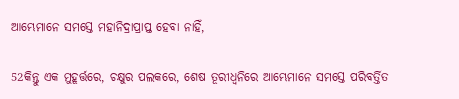ଆମ୍ଭେମାନେ ସମସ୍ତେ ମହାନିଦ୍ରାପ୍ରାପ୍ତ ହେବା ନାହିଁ,

52କିନ୍ତୁ ଏକ ମୁହୂର୍ତ୍ତରେ, ଚକ୍ଷୁର ପଲକରେ, ଶେଷ ତୂରୀଧ୍ୱନିରେ ଆମ୍ଭେମାନେ ସମସ୍ତେ ପରିବର୍ତ୍ତିତ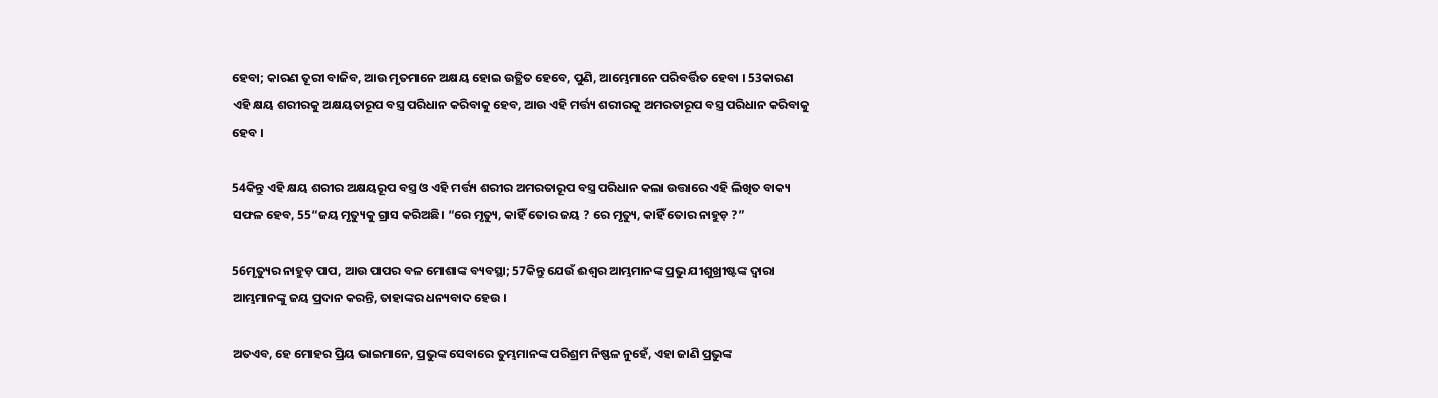ହେବା; କାରଣ ତୂରୀ ବାଜିବ, ଆଉ ମୃତମାନେ ଅକ୍ଷୟ ହୋଇ ଉତ୍ଥିତ ହେବେ, ପୁଣି, ଆମ୍ଭେମାନେ ପରିବର୍ତ୍ତିତ ହେବା । 53କାରଣ ଏହି କ୍ଷୟ ଶରୀରକୁ ଅକ୍ଷୟତାରୂପ ବସ୍ତ୍ର ପରିଧାନ କରିବାକୁ ହେବ, ଆଉ ଏହି ମର୍ତ୍ତ୍ୟ ଶରୀରକୁ ଅମରତାରୂପ ବସ୍ତ୍ର ପରିଧାନ କରିବାକୁ ହେବ ।

54କିନ୍ତୁ ଏହି କ୍ଷୟ ଶରୀର ଅକ୍ଷୟରୂପ ବସ୍ତ୍ର ଓ ଏହି ମର୍ତ୍ତ୍ୟ ଶରୀର ଅମରତାରୂପ ବସ୍ତ୍ର ପରିଧାନ କଲା ଉତ୍ତାରେ ଏହି ଲିଖିତ ବାକ୍ୟ ସଫଳ ହେବ, 55“ଜୟ ମୃତ୍ୟୁକୁ ଗ୍ରାସ କରିଅଛି। “ରେ ମୃତ୍ୟୁ, କାହିଁ ତୋର ଜୟ ? ରେ ମୃତ୍ୟୁ, କାହିଁ ତୋର ନାହୁଡ଼ ?”

56ମୃତ୍ୟୁର ନାହୁଡ଼ ପାପ, ଆଉ ପାପର ବଳ ମୋଶାଙ୍କ ବ୍ୟବସ୍ଥା; 57କିନ୍ତୁ ଯେଉଁ ଈଶ୍ୱର ଆମ୍ଭମାନଙ୍କ ପ୍ରଭୁ ଯୀଶୁଖ୍ରୀଷ୍ଟଙ୍କ ଦ୍ୱାରା ଆମ୍ଭମାନଙ୍କୁ ଜୟ ପ୍ରଦାନ କରନ୍ତି, ତାହାଙ୍କର ଧନ୍ୟବାଦ ହେଉ ।

ଅତଏବ, ହେ ମୋହର ପ୍ରିୟ ଭାଇମାନେ, ପ୍ରଭୁଙ୍କ ସେବାରେ ତୁମ୍ଭମାନଙ୍କ ପରିଶ୍ରମ ନିଷ୍ଫଳ ନୁହେଁ, ଏହା ଜାଣି ପ୍ରଭୁଙ୍କ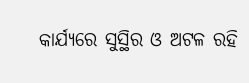କାର୍ଯ୍ୟରେ ସୁସ୍ଥିର ଓ ଅଟଳ ରହି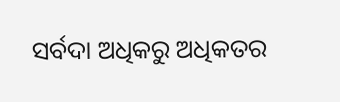ସର୍ବଦା ଅଧିକରୁ ଅଧିକତର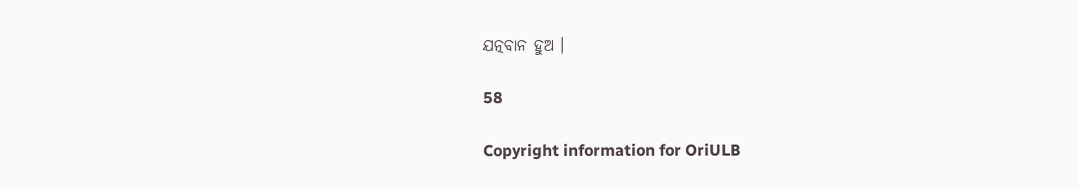ଯତ୍ନବାନ ହୁଅ ।

58

Copyright information for OriULB